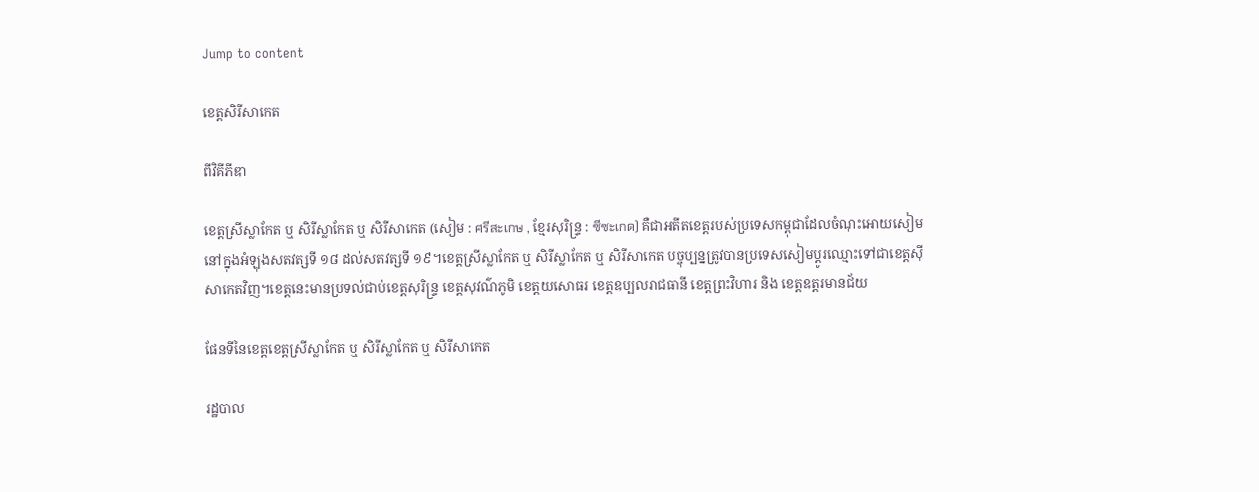Jump to content

ខេត្តសិរីសាកេត

ពីវិគីភីឌា

ខេត្តស្រីស្លាកែត ឬ សិរីស្លាកែត ឬ សិរីសាកេត (សៀម : ศรีสะเกษ , ខ្មែរសុរិន្ទ្រ : ซีซะเกด) គឺជាអតីតខេត្តរបស់ប្រទេសកម្ពុជាដែលចំណុះអោយសៀមនៅក្នុងអំឡុងសតវត្សទី ១៨ ដល់សតវត្សទី ១៩។ខេត្តស្រីស្លាកែត ឬ សិរីស្លាកែត ឬ សិរីសាកេត បច្ចុប្បន្នត្រូវបានប្រទេសសៀមប្ដូរឈ្មោះទៅជាខេត្តស៊ីសាកេតវិញ។ខេត្តនេះមានប្រទល់ជាប់ខេត្តសុរិន្ទ្រ ខេត្តសុវណ៌ភូមិ ខេត្តយសោធរ ខេត្តឧប្បលរាជធានី ខេត្តព្រះវិហារ និង ខេត្តឧត្តរមានជ័យ

ផែនទីនៃខេត្តខេត្តស្រីស្លាកែត ឬ សិរីស្លាកែត ឬ សិរីសាកេត

រដ្ឋបាល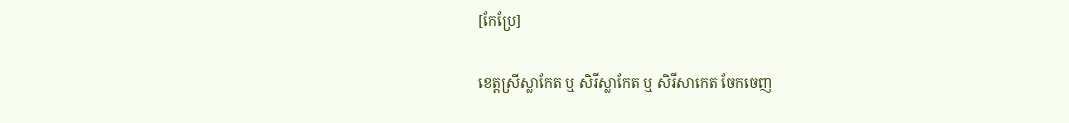[កែប្រែ]

ខេត្តស្រីស្លាកែត ឬ សិរីស្លាកែត ឬ សិរីសាកេត ចែកចេញ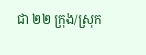ជា ២២ ក្រុង/ស្រុក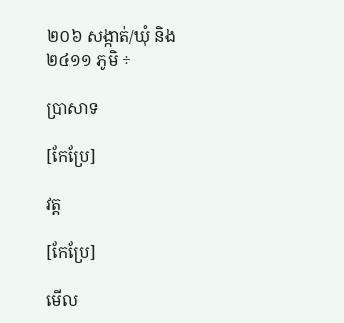២០៦ សង្កាត់/ឃុំ និង ២៤១១ ភូមិ ÷

ប្រាសាទ

[កែប្រែ]

វត្ត

[កែប្រែ]

មើល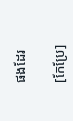ផងដែរ

[កែប្រែ]